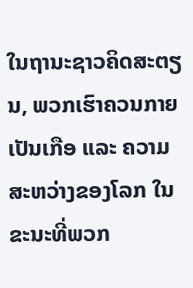ໃນຖານະຊາວຄິດສະຕຽນ, ພວກເຮົາຄວນກາຍເປັນເກືອ ແລະ ຄວາມສະຫວ່າງຂອງໂລກ ໃນຂະນະທີ່ພວກ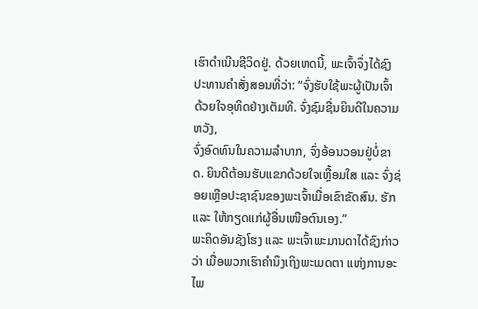ເຮົາດໍາເນີນຊີວິດຢູ່. ດ້ວຍເຫດນີ້, ພະເຈົ້າຈຶ່ງໄດ້ຊົງປະທານຄໍາສັ່ງສອນທີ່ວ່າ: “ຈົ່ງຮັບໃຊ້ພະຜູ້ເປັນເຈົ້າ ດ້ວຍໃຈອຸທິດຢ່າງເຕັມທີ. ຈົ່ງຊົມຊື່ນຍິນດີໃນຄວາມຫວັງ,
ຈົ່ງອົດທົນໃນຄວາມລໍາບາກ, ຈົ່ງອ້ອນວອນຢູ່ບໍ່ຂາດ. ຍິນດີຕ້ອນຮັບແຂກດ້ວຍໃຈເຫຼື້ອມໃສ ແລະ ຈົ່ງຊ່ອຍເຫຼືອປະຊາຊົນຂອງພະເຈົ້າເມື່ອເຂົາຂັດສົນ. ຮັກ ແລະ ໃຫ້ກຽດແກ່ຜູ້ອື່ນເໜືອຕົນເອງ.”
ພະຄິດອັນຊັງໂຮງ ແລະ ພະເຈົ້າພະມານດາໄດ້ຊົງກ່າວວ່າ ເມື່ອພວກເຮົາຄໍານຶງເຖິງພະເມດຕາ ແຫ່ງການອະໄພ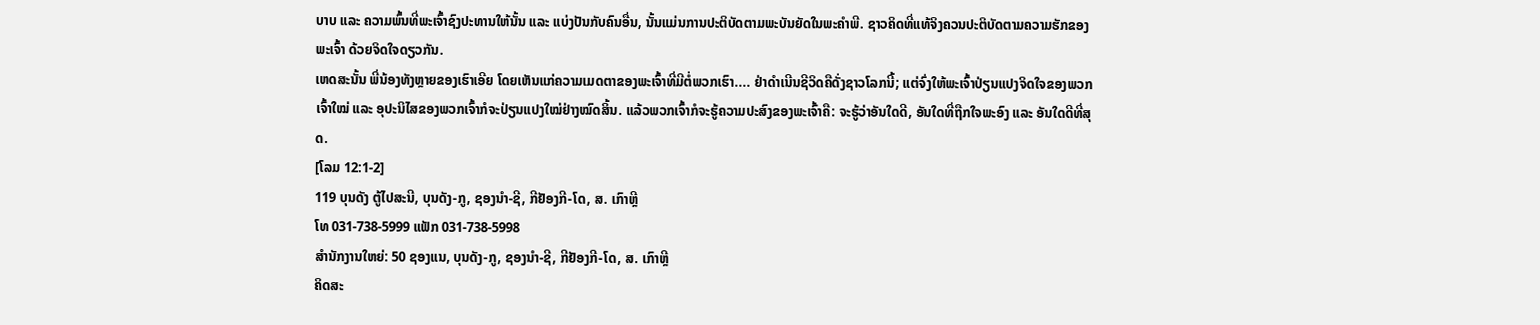ບາບ ແລະ ຄວາມພົ້ນທີ່ພະເຈົ້າຊົງປະທານໃຫ້ນັ້ນ ແລະ ແບ່ງປັນກັບຄົນອື່ນ, ນັ້ນແມ່ນການປະຕິບັດຕາມພະບັນຍັດໃນພະຄໍາພີ. ຊາວຄິດທີ່ແທ້ຈິງຄວນປະຕິບັດຕາມຄວາມຮັກຂອງພະເຈົ້າ ດ້ວຍຈິດໃຈດຽວກັນ.
ເຫດສະນັ້ນ ພີ່ນ້ອງທັງຫຼາຍຂອງເຮົາເອີຍ ໂດຍເຫັນແກ່ຄວາມເມດຕາຂອງພະເຈົ້າທີ່ມີຕໍ່ພວກເຮົາ.... ຢ່າດໍາເນີນຊີວິດຄືດັ່ງຊາວໂລກນີ້; ແຕ່ຈົ່ງໃຫ້ພະເຈົ້າປ່ຽນແປງຈິດໃຈຂອງພວກເຈົ້າໃໝ່ ແລະ ອຸປະນິໄສຂອງພວກເຈົ້າກໍຈະປ່ຽນແປງໃໝ່ຢ່າງໝົດສິ້ນ. ແລ້ວພວກເຈົ້າກໍຈະຮູ້ຄວາມປະສົງຂອງພະເຈົ້າຄື: ຈະຮູ້ວ່າອັນໃດດີ, ອັນໃດທີ່ຖືກໃຈພະອົງ ແລະ ອັນໃດດີທີ່ສຸດ.
[ໂລມ 12:1-2]
119 ບຸນດັງ ຕູ້ໄປສະນີ, ບຸນດັງ-ກູ, ຊອງນຳ-ຊີ, ກີຢັອງກີ-ໂດ, ສ. ເກົາຫຼີ
ໂທ 031-738-5999 ແຟັກ 031-738-5998
ສໍານັກງານໃຫຍ່: 50 ຊອງແນ, ບຸນດັງ-ກູ, ຊອງນຳ-ຊີ, ກີຢັອງກີ-ໂດ, ສ. ເກົາຫຼີ
ຄິດສະ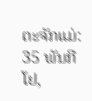ຕະຈັກແມ່: 35 ພັນກີໂຢ,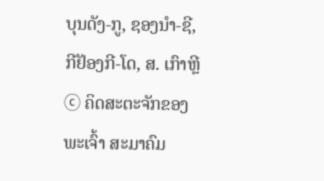ບຸນດັງ-ກູ, ຊອງນຳ-ຊີ, ກີຢັອງກີ-ໂດ, ສ. ເກົາຫຼີ
ⓒ ຄິດສະຕະຈັກຂອງພະເຈົ້າ ສະມາຄົມ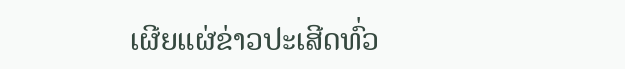ເຜີຍແຜ່ຂ່າວປະເສີດທົ່ວ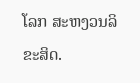ໂລກ ສະຫງວນລິຂະສິດ.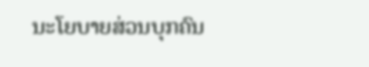ນະໂຍບາຍສ່ວນບຸກຄົນ